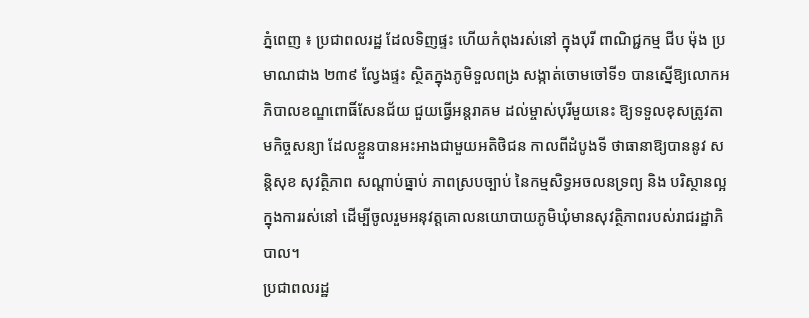ភ្នំពេញ ៖ ប្រជាពលរដ្ឋ ដែលទិញផ្ទះ ហើយកំពុងរស់នៅ ក្នុងបុរី ពាណិជ្ជកម្ម ជីប ម៉ុង ប្រមាណជាង ២៣៩ ល្វែងផ្ទះ ស្ថិតក្នុងភូមិទួលពង្រ សង្កាត់ចោមចៅទី១ បានស្នើឱ្យលោកអភិបាលខណ្ឌពោធិ៍សែនជ័យ ជួយធ្វើអន្តរាគម ដល់ម្ចាស់បុរីមួយនេះ ឱ្យទទួលខុសត្រូវតាមកិច្ចសន្យា ដែលខ្លួនបានអះអាងជាមួយអតិថិជន កាលពីដំបូងទី ថាធានាឱ្យបាននូវ សន្តិសុខ សុវត្ថិភាព សណ្តាប់ធ្នាប់ ភាពស្របច្បាប់ នៃកម្មសិទ្ធអចលនទ្រព្យ និង បរិស្ថានល្អ ក្នុងការរស់នៅ ដើម្បីចូលរួមអនុវត្តគោលនយោបាយភូមិឃុំមានសុវត្ថិភាពរបស់រាជរដ្ឋាភិបាល។
ប្រជាពលរដ្ឋ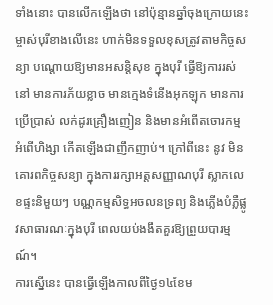ទាំងនោះ បានលើកឡើងថា នៅប៉ុន្មានឆ្នាំចុងក្រោយនេះ ម្ចាស់បុរីខាងលើនេះ ហាក់មិនទទួលខុសត្រូវតាមកិច្ចសន្យា បណ្តោយឱ្យមានអសន្តិសុខ ក្នុងបុរី ធ្វើឱ្យការរស់នៅ មានការភ័យខ្លាច មានក្មេងទំនើងអុកឡុក មានការប្រើប្រាស់ លក់ដូរគ្រឿងញៀន និងមានអំពើតចោរកម្ម អំពើហិង្សា កើតឡើងជាញឹកញាប់។ ក្រៅពីនេះ នូវ មិនគោរពកិច្ចសន្យា ក្នុងការរក្សាអត្តសញ្ញាណបុរី ស្លាកលេខផ្ទះនិមួយៗ បណ្ណកម្មសិទ្ធអចលនទ្រព្យ និងភ្លើងបំភ្លឺផ្លូវសាធារណៈក្នុងបុរី ពេលយប់ងងឹតគួរឱ្យព្រួយបារម្មណ៍។
ការស្នើនេះ បានធ្វើឡើងកាលពីថ្ងៃ១៤ខែម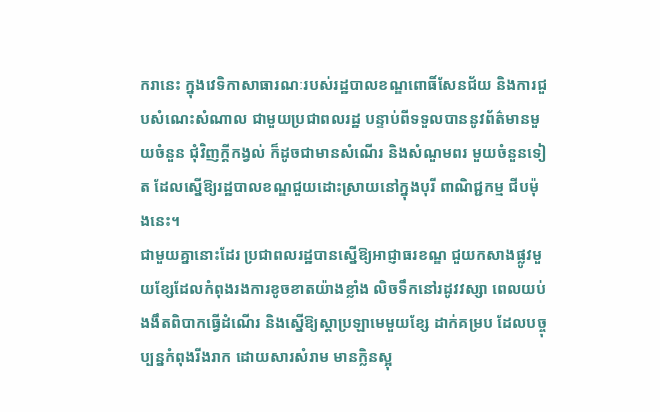ករានេះ ក្នុងវេទិកាសាធារណៈរបស់រដ្ឋបាលខណ្ឌពោធិ៍សែនជ័យ និងការជួបសំណេះសំណាល ជាមួយប្រជាពលរដ្ឋ បន្ទាប់ពីទទួលបាននូវព័ត៌មានមួយចំនួន ជុំវិញក្តីកង្វល់ ក៏ដូចជាមានសំណើរ និងសំណួមពរ មួយចំនួនទៀត ដែលស្នើឱ្យរដ្ឋបាលខណ្ឌជួយដោះស្រាយនៅក្នុងបុរី ពាណិជ្ជកម្ម ជីបម៉ុងនេះ។
ជាមួយគ្នានោះដែរ ប្រជាពលរដ្ឋបានស្នើឱ្យអាជ្ញាធរខណ្ឌ ជួយកសាងផ្លូវមួយខ្សែដែលកំពុងរងការខូចខាតយ៉ាងខ្លាំង លិចទឹកនៅរដូវវស្សា ពេលយប់ងងឹតពិបាកធ្វើដំណើរ និងស្នើឱ្យស្តាប្រឡាមេមួយខ្សែ ដាក់គម្រប ដែលបច្ចុប្បន្នកំពុងរីងរាក ដោយសារសំរាម មានក្លិនស្អុ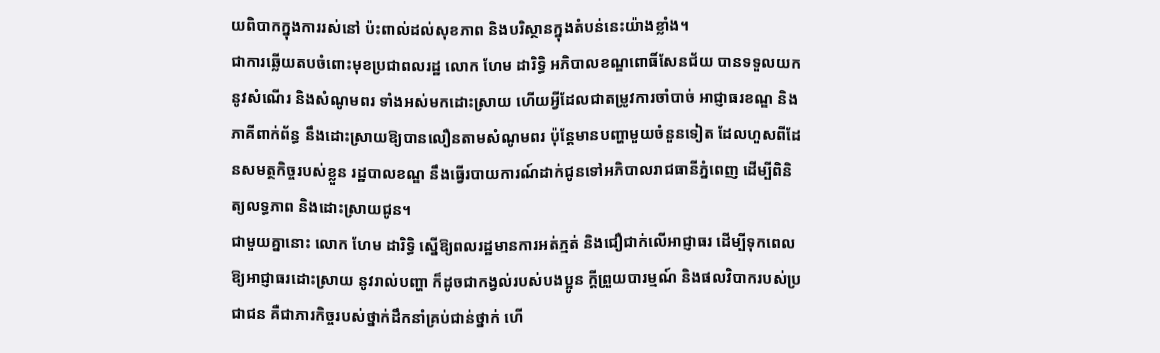យពិបាកក្នុងការរស់នៅ ប៉ះពាល់ដល់សុខភាព និងបរិស្ថានក្នុងតំបន់នេះយ៉ាងខ្លាំង។
ជាការឆ្លើយតបចំពោះមុខប្រជាពលរដ្ឋ លោក ហែម ដារិទ្ធិ អភិបាលខណ្ឌពោធិ៍សែនជ័យ បានទទួលយកនូវសំណើរ និងសំណូមពរ ទាំងអស់មកដោះស្រាយ ហើយអ្វីដែលជាតម្រូវការចាំបាច់ អាជ្ញាធរខណ្ឌ និងភាគីពាក់ព័ន្ធ នឹងដោះស្រាយឱ្យបានលឿនតាមសំណូមពរ ប៉ុន្តែមានបញ្ហាមួយចំនួនទៀត ដែលហួសពីដែនសមត្ថកិច្ចរបស់ខ្លួន រដ្ឋបាលខណ្ឌ នឹងធ្វើរបាយការណ៍ដាក់ជូនទៅអភិបាលរាជធានីភ្នំពេញ ដើម្បីពិនិត្យលទ្ធភាព និងដោះស្រាយជូន។
ជាមួយគ្នានោះ លោក ហែម ដារិទ្ធិ ស្នើឱ្យពលរដ្ឋមានការអត់ភ្មត់ និងជឿជាក់លើអាជ្ញាធរ ដើម្បីទុកពេលឱ្យអាជ្ញាធរដោះស្រាយ នូវរាល់បញ្ហា ក៏ដូចជាកង្វល់របស់បងប្អូន ក្តីព្រួយបារម្មណ៍ និងផលវិបាករបស់ប្រជាជន គឺជាភារកិច្ចរបស់ថ្នាក់ដឹកនាំគ្រប់ជាន់ថ្នាក់ ហើ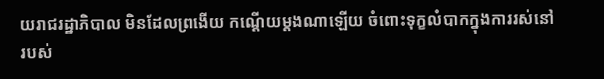យរាជរដ្ឋាភិបាល មិនដែលព្រងើយ កណ្តើយម្តងណាឡើយ ចំពោះទុក្ខលំបាកក្នុងការរស់នៅរបស់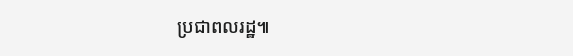ប្រជាពលរដ្ឋ៕